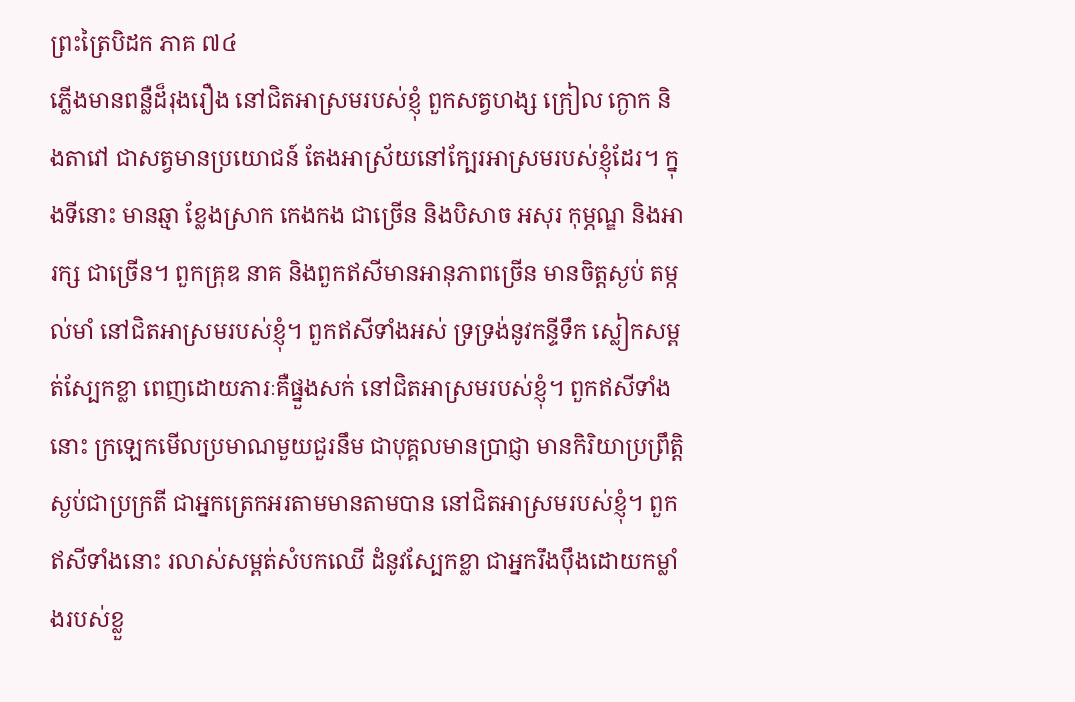ព្រះត្រៃបិដក ភាគ ៧៤
ភើ្លងមានពន្លឺដ៏រុងរឿង នៅជិតអាស្រមរបស់ខ្ញុំ ពួកសត្វហង្ស ក្រៀល ក្ងោក និងតាវៅ ជាសត្វមានប្រយោជន៍ តែងអាស្រ័យនៅក្បែរអាស្រមរបស់ខ្ញុំដែរ។ ក្នុងទីនោះ មានឆ្មា ខ្លែងស្រាក កេងកង ជាច្រើន និងបិសាច អសុរ កុម្ភណ្ឌ និងអារក្ស ជាច្រើន។ ពួកគ្រុឌ នាគ និងពួកឥសីមានអានុភាពច្រើន មានចិត្តស្ងប់ តម្កល់មាំ នៅជិតអាស្រមរបស់ខ្ញុំ។ ពួកឥសីទាំងអស់ ទ្រទ្រង់នូវកន្ទីទឹក ស្លៀកសម្ពត់ស្បែកខ្លា ពេញដោយភារៈគឺផ្នួងសក់ នៅជិតអាស្រមរបស់ខ្ញុំ។ ពួកឥសីទាំងនោះ ក្រឡេកមើលប្រមាណមួយជួរនឹម ជាបុគ្គលមានប្រាជ្ញា មានកិរិយាប្រព្រឹត្តិស្ងប់ជាប្រក្រតី ជាអ្នកត្រេកអរតាមមានតាមបាន នៅជិតអាស្រមរបស់ខ្ញុំ។ ពួកឥសីទាំងនោះ រលាស់សម្ពត់សំបកឈើ ដំនូវស្បែកខ្លា ជាអ្នករឹងប៉ឹងដោយកម្លាំងរបស់ខ្លួ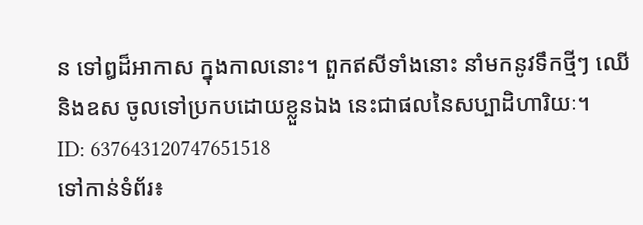ន ទៅឰដ៏អាកាស ក្នុងកាលនោះ។ ពួកឥសីទាំងនោះ នាំមកនូវទឹកថ្មីៗ ឈើ និងឧស ចូលទៅប្រកបដោយខ្លួនឯង នេះជាផលនៃសប្បាដិហារិយៈ។
ID: 637643120747651518
ទៅកាន់ទំព័រ៖